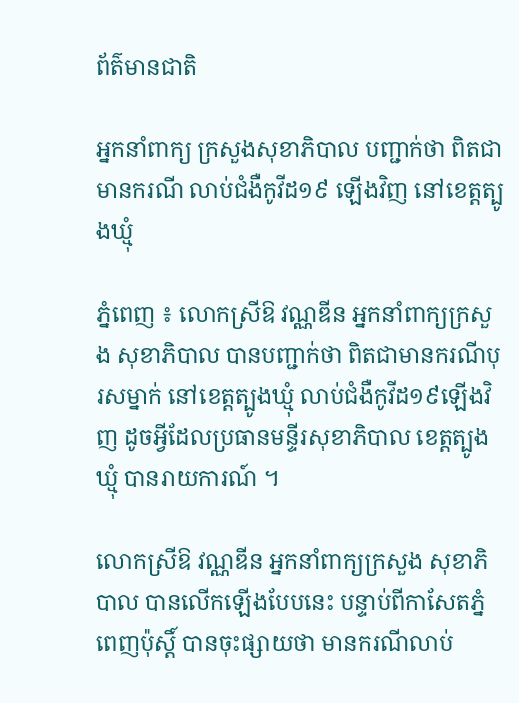ព័ត៌មានជាតិ

អ្នកនាំពាក្យ ក្រសួងសុខាភិបាល បញ្ជាក់ថា ពិតជាមានករណី លាប់ជំងឺកូវីដ១៩ ឡើងវិញ នៅខេត្តត្បូងឃ្មុំ

ភ្នំពេញ ៖ លោកស្រីឱ វណ្ណឌីន អ្នកនាំពាក្យក្រសួង សុខាភិបាល បានបញ្ជាក់ថា ពិតជាមានករណីបុរសម្នាក់ នៅខេត្តត្បូងឃ្មុំ លាប់ជំងឺកូវីដ១៩ឡើងវិញ ដូចអ្វីដែលប្រធានមន្ទីរសុខាភិបាល ខេត្តត្បូងឃ្មុំ បានរាយការណ៍ ។

លោកស្រីឱ វណ្ណឌីន អ្នកនាំពាក្យក្រសួង សុខាភិបាល បានលើកឡើងបែបនេះ បន្ទាប់ពីកាសែតភ្នំពេញប៉ុស្តិ៍ បានចុះផ្សាយថា មានករណីលាប់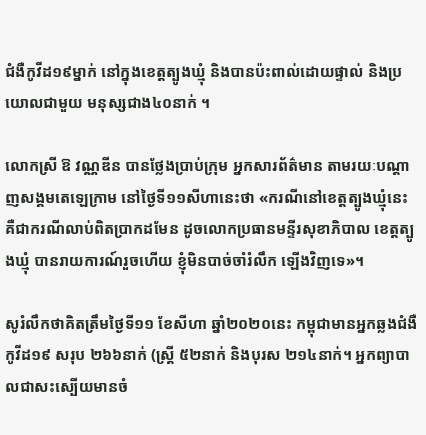ជំងឺកូវីដ១៩ម្នាក់ នៅក្នុងខេត្តត្បូងឃ្មុំ និងបានប៉ះពាល់ដោយផ្ទាល់ និងប្រយោលជាមួយ មនុស្សជាង៤០នាក់ ។

លោកស្រី ឱ វណ្ណឌីន បានថ្លែងប្រាប់ក្រុម អ្នកសារព័ត៌មាន តាមរយៈបណ្ដាញសង្គមតេឡេក្រាម នៅថ្ងៃទី១១សីហានេះថា «ករណីនៅខេត្តត្បូងឃ្មុំនេះ គឺជាករណីលាប់ពិតប្រាកដមែន ដូចលោកប្រធានមន្ទីរសុខាភិបាល ខេត្តត្បូងឃ្មុំ បានរាយការណ៍រួចហើយ ខ្ញុំមិនបាច់ចាំរំលឹក ឡើងវិញទេ»។

សូរំលឹកថាគិតត្រឹមថ្ងៃទី១១ ខែសីហា ឆ្នាំ២០២០នេះ កម្ពុជាមានអ្នកឆ្លងជំងឺកូវីដ១៩ សរុប ២៦៦នាក់ (ស្ត្រី ៥២នាក់ និងបុរស ២១៤នាក់។ អ្នកព្យាបាលជាសះស្បើយមានចំ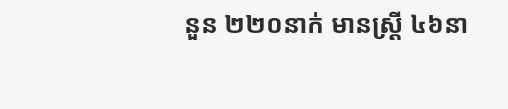នួន ២២០នាក់ មានស្ត្រី ៤៦នា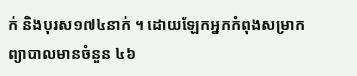ក់ និងបុរស១៧៤នាក់ ។ ដោយឡែកអ្នកកំពុងសម្រាក ព្យាបាលមានចំនួន ៤៦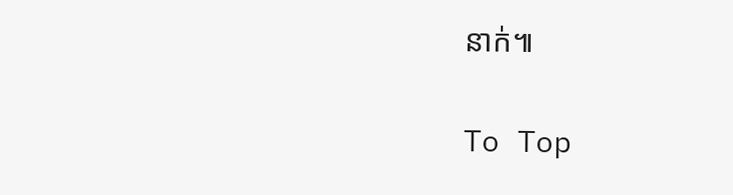នាក់៕

To Top